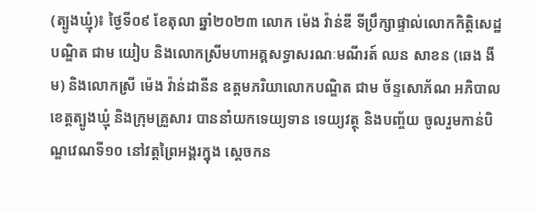(ត្បូងឃ្មុំ)៖ ថ្ងៃទី០៩ ខែតុលា ឆ្នាំ២០២៣ លោក ម៉េង វ៉ាន់ឌី ទីប្រឹក្សាផ្ទាល់លោកកិត្តិសេដ្ឋបណ្ឌិត ជាម យៀប និងលោកស្រីមហាអគ្គសទ្ធាសរណៈមណីរត៍ ឈន សាខន (ឆេង ងីម) និងលោកស្រី ម៉េង វ៉ាន់ដានីន ឧត្តមភរិយាលោកបណ្ឌិត ជាម ច័ន្ទសោភ័ណ អភិបាលខេត្តត្បូងឃ្មុំ និងក្រុមគ្រួសារ បាននាំយកទេយ្យទាន ទេយ្យវត្ថុ និងបញ្ច័យ ចូលរួមកាន់បិណ្ឌវេណទី១០ នៅវត្តព្រៃអង្គរក្នុង ស្តេចកន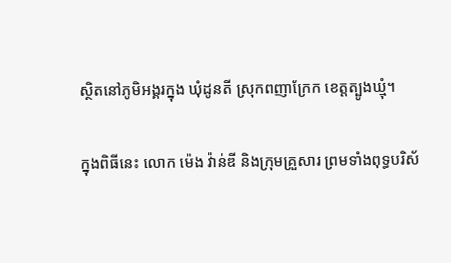ស្ថិតនៅភូមិអង្គរក្នុង ឃុំដូនតី ស្រុកពញាក្រែក ខេត្តត្បូងឃ្មុំ។

ក្នុងពិធីនេះ លោក ម៉េង វ៉ាន់ឌី និងក្រុមគ្រួសារ ព្រមទាំងពុទ្ធបរិស័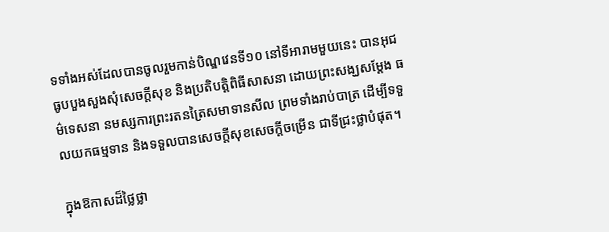ទទាំងអស់ដែលបានចូលរួមកាន់បិណ្ឌវេនទី១០ នៅទីអារាមមួយនេះ បានអុជធូបបួងសួងសុំសេចក្តីសុខ និងប្រតិបត្តិពិធីសាសនា ដោយព្រះសង្ឃសម្តែង ធម៌ទេសនា នមស្សការព្រះរតនត្រៃសមាទានសីល ព្រមទាំងរាប់បាត្រ ដើម្បីទទួលយកធម្មទាន និងទទួលបានសេចក្តីសុខសេចក្តីចម្រើន ជាទីជ្រះថ្លាបំផុត។

ក្នុងឱកាសដ៏ថ្លៃថ្លា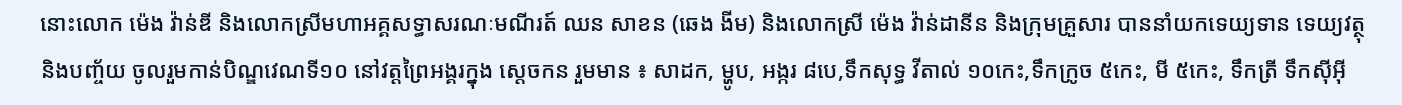នោះលោក ម៉េង វ៉ាន់ឌី និងលោកស្រីមហាអគ្គសទ្ធាសរណៈមណីរត៍ ឈន សាខន (ឆេង ងីម) និងលោកស្រី ម៉េង វ៉ាន់ដានីន និងក្រុមគ្រួសារ បាននាំយកទេយ្យទាន ទេយ្យវត្ថុ និងបញ្ច័យ ចូលរួមកាន់បិណ្ឌវេណទី១០ នៅវត្តព្រៃអង្គរក្នុង ស្តេចកន រួមមាន ៖ សាដក, ម្ហូប, អង្ករ ៨បេ,ទឹកសុទ្ធ វីតាល់ ១០កេះ,ទឹកក្រូច ៥កេះ, មី ៥កេះ, ទឹកត្រី ទឹកស៊ីអ៊ី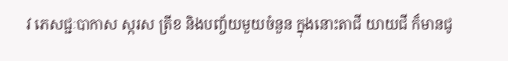វ ភេសជ្ជៈបាកាស ស្ករស ត្រីខ និងបញ្ច័យមួយចំនួន ក្នុងនោះតាជី យាយជី ក៏មានជូ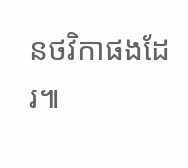នថវិកាផងដែរ៕